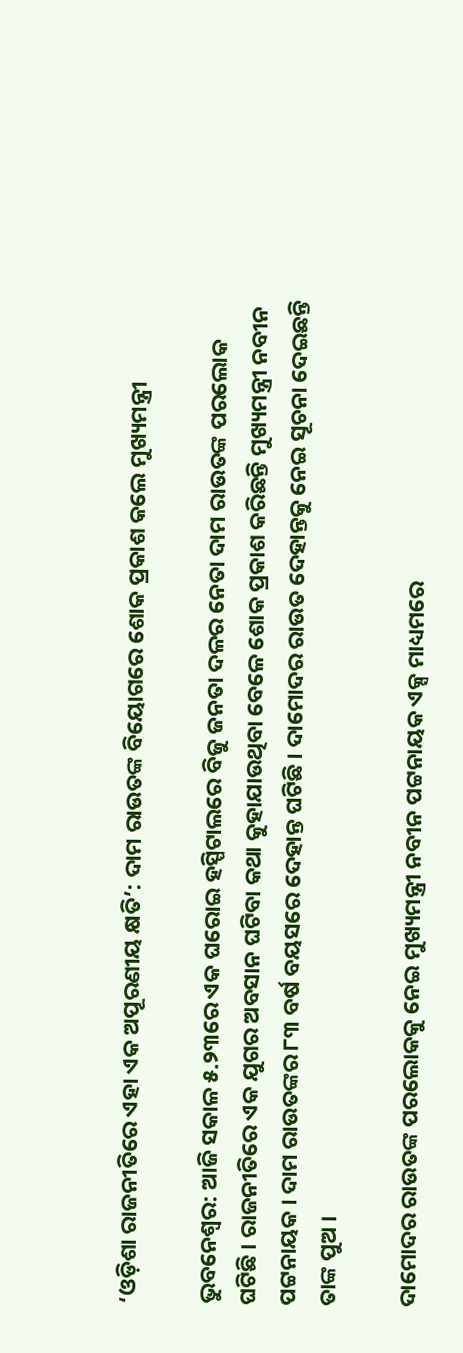‘ଓଡ଼ିଶା ରାଜନୀତିରେ ଏହା ଏକ ଅପୂରଣୀୟ କ୍ଷତି’: ଦାମ ରାଉତଙ୍କ ବିୟୋଗରେ ଶୋକ ପ୍ରକାଶ କଲେ ମୁଖ୍ୟମନ୍ତ୍ରୀ

ଭୁବନେଶ୍ୱର: ଆଜି ସକାଳ ୫.୨୩ରେ ଏକ ଘରୋଇ ହସ୍ପିଟାଲରେ ବିଜୁ ଜନତା ଦଳର ନେତା ଦାମ ରାଉତଙ୍କ ପରଲୋକ ଘଟିଛି । ରାଜନୀତିରେ ଏକ ଯୁଗର ଅବସାନ ଘଟିବା କଥା କୁହାଯାଉଥିବା ବେଳେ ଶୋକ ପ୍ରକାଶ କରିଛନ୍ତି ମୁଖ୍ୟମନ୍ତ୍ରୀ ନବୀନ ପଟ୍ଟନାୟକ । ଦାମ ରାଉତଙ୍କର ୮୩ ବର୍ଷ ବୟସରେ ଦେହାନ୍ତ ଘଟିଛି । ଦାମୋଦର ରାଉତ ଦେହାନ୍ତକୁ ନେଇ ସୂଚନା ଦେଇଛନ୍ତି ତାଙ୍କ ପୁଅ ।

ଦାମୋଦର ରାଉତଙ୍କ ପରଲୋକକୁ ନେଇ ମୁଖ୍ୟମନ୍ତ୍ରୀ ନବୀନ ପଟ୍ଟନାୟକ ଏକ୍ସ ମାଧ୍ୟମରେ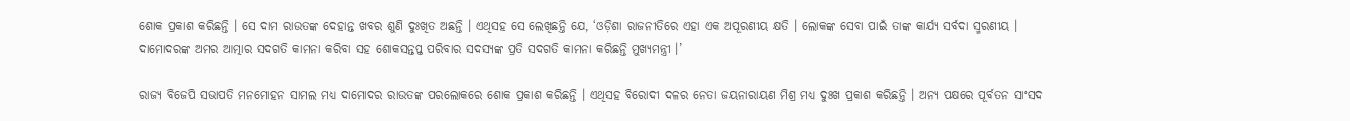ଶୋକ ପ୍ରକାଶ କରିଛନ୍ତି । ସେ ଦାମ ରାଉତଙ୍କ ଦେହାନ୍ତ ଖବର ଶୁଣି ଦୁଃଖିତ ଅଛନ୍ତି । ଏଥିସହ ସେ ଲେଖିଛନ୍ତି ଯେ, ‘ଓଡ଼ିଶା ରାଜନୀତିରେ ଏହା ଏକ ଅପୂରଣୀୟ କ୍ଷତି । ଲୋକଙ୍କ ସେବା ପାଇଁ ତାଙ୍କ କାର୍ଯ୍ୟ ସର୍ବଦା ସ୍ମରଣୀୟ । ଦାମୋଦରଙ୍କ ଅମର ଆତ୍ମାର ସଦଗତି କାମନା କରିବା ସହ ଶୋକସନ୍ତପ୍ତ ପରିବାର ସଦସ୍ୟଙ୍କ ପ୍ରତି ସଦଗତି କାମନା କରିଛନ୍ତି ମୁଖ୍ୟମନ୍ତ୍ରୀ ।’

ରାଜ୍ୟ ବିଜେପି ସଭାପତି ମନମୋହନ ସାମଲ ମଧ୍ୟ ଦାମୋଦର ରାଉତଙ୍କ ପରଲୋକରେ ଶୋକ ପ୍ରକାଶ କରିଛନ୍ତି । ଏଥିସହ ବିରୋଦୀ ଦଳର ନେତା ଜୟନାରାୟଣ ମିଶ୍ର ମଧ୍ୟ ଦୁଃଖ ପ୍ରକାଶ କରିଛନ୍ତି । ଅନ୍ୟ ପକ୍ଷରେ ପୂର୍ବତନ ସାଂସଦ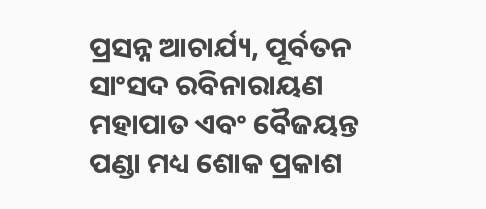ପ୍ରସନ୍ନ ଆଚାର୍ଯ୍ୟ, ପୂର୍ବତନ ସାଂସଦ ରବିନାରାୟଣ ମହାପାତ ଏବଂ ବୈଜୟନ୍ତ ପଣ୍ଡା ମଧ୍ୟ ଶୋକ ପ୍ରକାଶ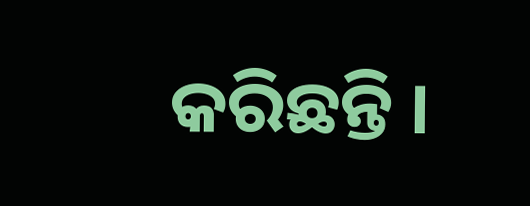କରିଛନ୍ତି ।